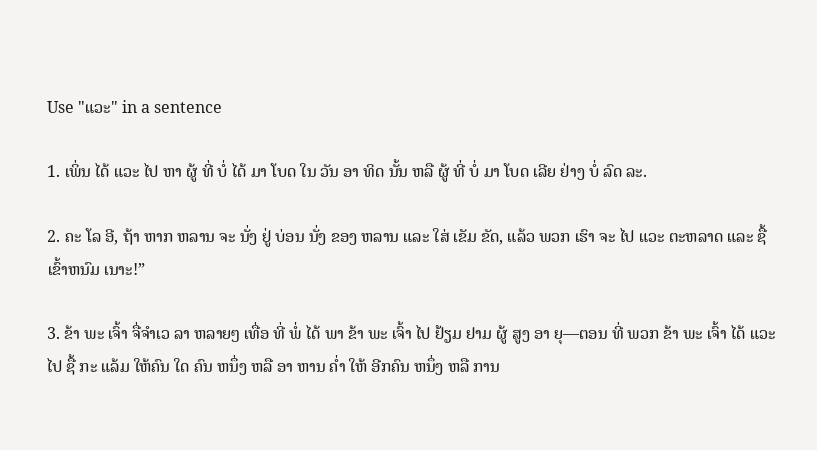Use "ແວະ" in a sentence

1. ເພິ່ນ ໄດ້ ແວະ ໄປ ຫາ ຜູ້ ທີ່ ບໍ່ ໄດ້ ມາ ໂບດ ໃນ ວັນ ອາ ທິດ ນັ້ນ ຫລື ຜູ້ ທີ່ ບໍ່ ມາ ໂບດ ເລີຍ ຢ່າງ ບໍ່ ລົດ ລະ.

2. ຄະ ໂລ ອີ, ຖ້າ ຫາກ ຫລານ ຈະ ນັ່ງ ຢູ່ ບ່ອນ ນັ່ງ ຂອງ ຫລານ ແລະ ໃສ່ ເຂັມ ຂັດ, ແລ້ວ ພວກ ເຮົາ ຈະ ໄປ ແວະ ຕະຫລາດ ແລະ ຊື້ ເຂົ້າຫນົມ ເນາະ!”

3. ຂ້າ ພະ ເຈົ້າ ຈື່ຈໍາເວ ລາ ຫລາຍໆ ເທື່ອ ທີ່ ພໍ່ ໄດ້ ພາ ຂ້າ ພະ ເຈົ້າ ໄປ ຢ້ຽມ ຢາມ ຜູ້ ສູງ ອາ ຍຸ—ຕອນ ທີ່ ພວກ ຂ້າ ພະ ເຈົ້າ ໄດ້ ແວະ ໄປ ຊື້ ກະ ແລ້ມ ໃຫ້ຄົນ ໃດ ຄົນ ຫນຶ່ງ ຫລື ອາ ຫານ ຄ່ຳ ໃຫ້ ອີກຄົນ ຫນຶ່ງ ຫລື ການ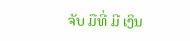ຈັບ ມືທີ່ ມີ ເງິນ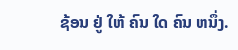ຊ້ອນ ຢູ່ ໃຫ້ ຄົນ ໃດ ຄົນ ຫນຶ່ງ.